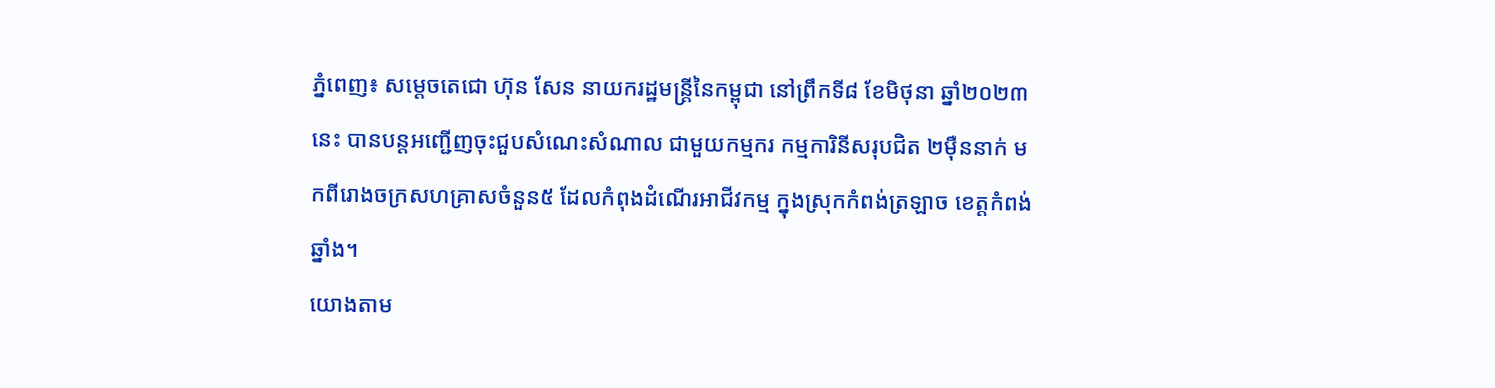ភ្នំពេញ៖ សម្តេចតេជោ ហ៊ុន សែន នាយករដ្ឋមន្ត្រីនៃកម្ពុជា នៅព្រឹកទី៨ ខែមិថុនា ឆ្នាំ២០២៣នេះ បានបន្តអញ្ជើញចុះជួបសំណេះសំណាល ជាមួយកម្មករ កម្មការិនីសរុបជិត ២ម៉ឺននាក់ មកពីរោងចក្រសហគ្រាសចំនួន៥ ដែលកំពុងដំណើរអាជីវកម្ម ក្នុងស្រុកកំពង់ត្រឡាច ខេត្តកំពង់ឆ្នាំង។
យោងតាម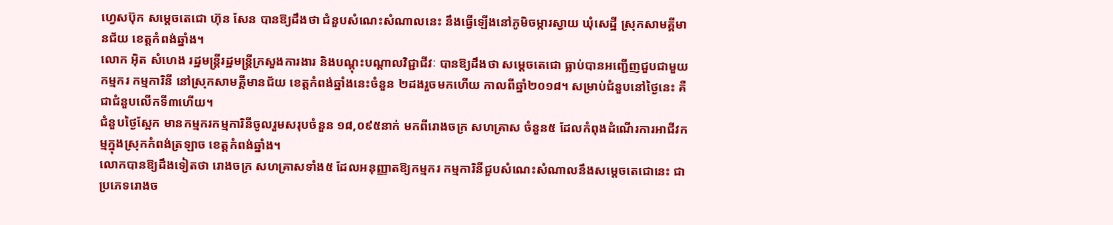ហ្វេសប៊ុក សម្ដេចតេជោ ហ៊ុន សែន បានឱ្យដឹងថា ជំនួបសំណេះសំណាលនេះ នឹងធ្វើឡើងនៅភូមិចម្ការស្វាយ ឃុំសេដ្ឋី ស្រុកសាមគ្គីមានជ័យ ខេត្តកំពង់ឆ្នាំង។
លោក អ៊ិត សំហេង រដ្ឋមន្ត្រីរដ្ឋមន្ត្រីក្រសួងការងារ និងបណ្តុះបណ្តាលវិជ្ជាជីវៈ បានឱ្យដឹងថា សម្តេចតេជោ ធ្លាប់បានអញ្ជើញជួបជាមួយកម្មករ កម្មការិនី នៅស្រុកសាមគ្គីមានជ័យ ខេត្តកំពង់ឆ្នាំងនេះចំនួន ២ដងរួចមកហើយ កាលពីឆ្នាំ២០១៨។ សម្រាប់ជំនួបនៅថ្ងៃនេះ គឺជាជំនួបលើកទី៣ហើយ។
ជំនួបថ្ងៃស្អែក មានកម្មករកម្មការិនីចូលរួមសរុបចំនួន ១៨,០៩៥នាក់ មកពីរោងចក្រ សហគ្រាស ចំនួន៥ ដែលកំពុងដំណើរការអាជីវកម្មក្នុងស្រុកកំពង់ត្រឡាច ខេត្តកំពង់ឆ្នាំង។
លោកបានឱ្យដឹងទៀតថា រោងចក្រ សហគ្រាសទាំង៥ ដែលអនុញ្ញាតឱ្យកម្មករ កម្មការិនីជួបសំណេះសំណាលនឹងសម្តេចតេជោនេះ ជាប្រភេទរោងច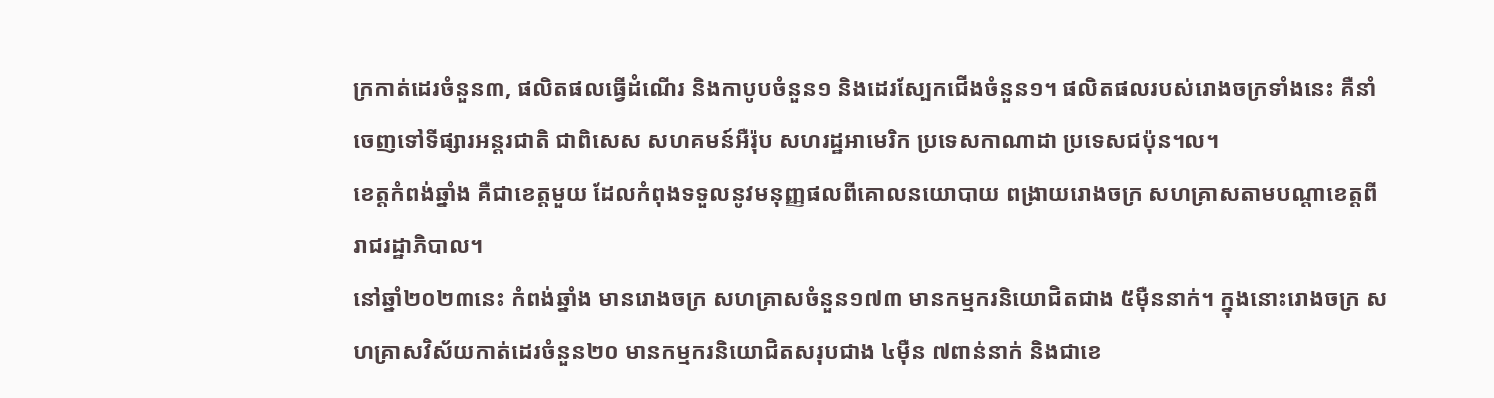ក្រកាត់ដេរចំនួន៣, ផលិតផលធ្វើដំណើរ និងកាបូបចំនួន១ និងដេរស្បែកជើងចំនួន១។ ផលិតផលរបស់រោងចក្រទាំងនេះ គឺនាំចេញទៅទីផ្សារអន្តរជាតិ ជាពិសេស សហគមន៍អឺរ៉ុប សហរដ្ឋអាមេរិក ប្រទេសកាណាដា ប្រទេសជប៉ុន។ល។
ខេត្តកំពង់ឆ្នាំង គឺជាខេត្តមួយ ដែលកំពុងទទួលនូវមនុញ្ញផលពីគោលនយោបាយ ពង្រាយរោងចក្រ សហគ្រាសតាមបណ្តាខេត្តពីរាជរដ្ឋាភិបាល។
នៅឆ្នាំ២០២៣នេះ កំពង់ឆ្នាំង មានរោងចក្រ សហគ្រាសចំនួន១៧៣ មានកម្មករនិយោជិតជាង ៥ម៉ឺននាក់។ ក្នុងនោះរោងចក្រ សហគ្រាសវិស័យកាត់ដេរចំនួន២០ មានកម្មករនិយោជិតសរុបជាង ៤ម៉ឺន ៧ពាន់នាក់ និងជាខេ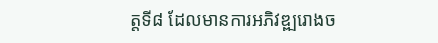ត្តទី៨ ដែលមានការអភិវឌ្ឍរោងច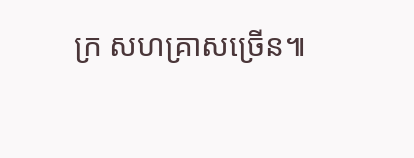ក្រ សហគ្រាសច្រើន៕